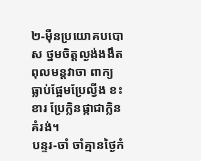២-ម៉ឺនប្រយោគបបោស ថ្នមចិត្តល្ងង់ងងឹត ពុលមន្តវាចា ពាក្យធ្លាប់ផ្អែមប្រែល្វីង ខះខារ ប្រែក្លិនផ្កាជាក្លិន គំរង់។
បន្ទរ-ចាំ ចាំគ្មានថ្ងៃកំ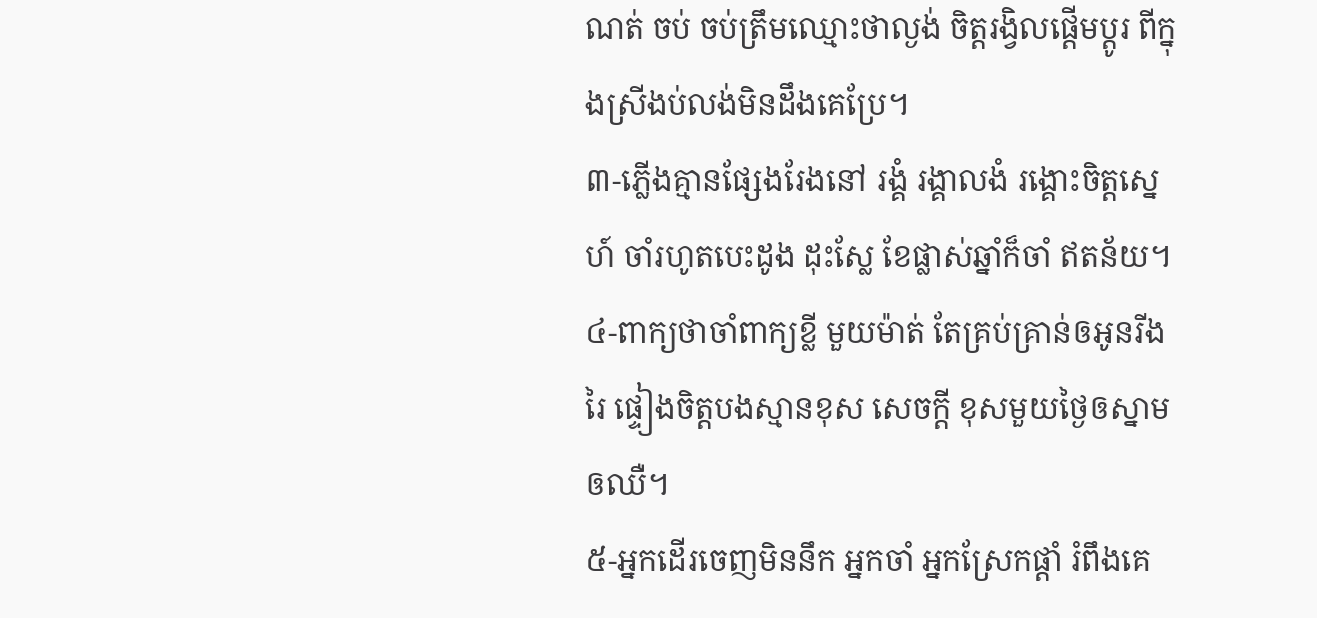ណត់ ចប់ ចប់ត្រឹមឈ្មោះថាល្ងង់ ចិត្តរង្វិលផ្តើមប្តូរ ពីក្នុងស្រីងប់លង់មិនដឹងគេប្រែ។
៣-ភ្លើងគ្មានផ្សែងរែងនៅ រង្គំ រង្គាលងំ រង្គោះចិត្តស្នេហ៍ ចាំរហូតបេះដូង ដុះស្លែ ខែផ្លាស់ឆ្នាំក៏ចាំ ឥតន័យ។
៤-ពាក្យថាចាំពាក្យខ្លី មួយម៉ាត់ តែគ្រប់គ្រាន់ឲអូនរីងរៃ ផ្ទៀងចិត្តបងស្មានខុស សេចក្តី ខុសមួយថ្ងៃឲស្នាម ឲឈឺ។
៥-អ្នកដើរចេញមិននឹក អ្នកចាំ អ្នកស្រែកផ្តាំ រំពឹងគេ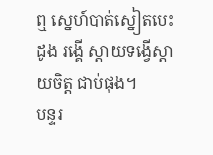ឮ ស្នេហ៍បាត់ស្នៀតបេះដូង រង្គើ ស្តាយទង្វើស្តាយចិត្ត ជាប់ផុង។
បន្ទរ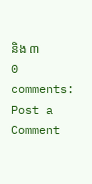និង ៣
0 comments:
Post a Comment